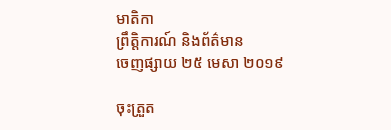មាតិកា
ព្រឹត្តិការណ៍ និងព័ត៌មាន
ចេញផ្សាយ ២៥ មេសា ២០១៩

ចុះត្រួត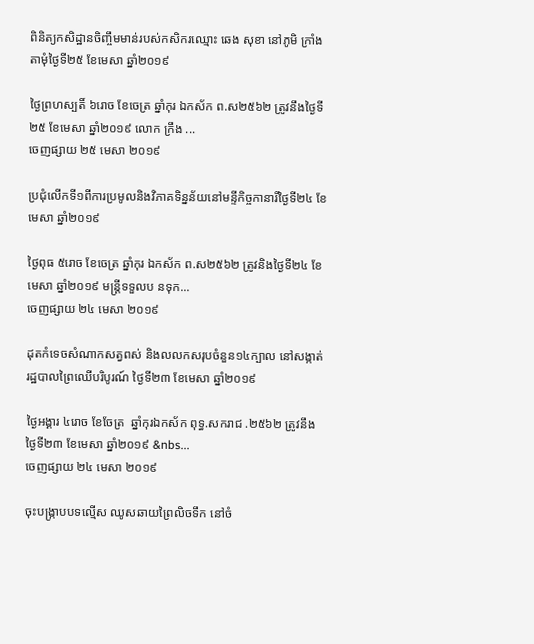ពិនិត្យកសិដ្ឋានចិញ្ចឹមមាន់របស់កសិករឈ្មោះ ឆេង សុខា នៅភូមិ ក្រាំងតាមុំថ្ងៃទី២៥ ខែមេសា ឆ្នាំ២០១៩

ថ្ងៃព្រហស្បតិ៍ ៦រោច ខែចេត្រ ឆ្នាំកុរ ឯកស័ក ព.ស២៥៦២ ត្រូវនឹងថ្ងៃទី២៥ ខែមេសា ឆ្នាំ២០១៩ លោក ក្រឹង ...
ចេញផ្សាយ ២៥ មេសា ២០១៩

ប្រជុំលើកទី១ពីការប្រមូលនិងវិភាគទិន្នន័យនៅមន្ទីកិច្ចកានារីថ្ងៃទី២៤ ខែមេសា ឆ្នាំ២០១៩

ថ្ងៃពុធ ៥រោច ខែចេត្រ ឆ្នាំកុរ ឯកស័ក ព.ស២៥៦២ ត្រូវនិងថ្ងៃទី២៤ ខែមេសា ឆ្នាំ២០១៩ មន្ត្រីទទួលប នទុក...
ចេញផ្សាយ ២៤ មេសា ២០១៩

ដុតកំទេចសំណាកសត្វពស់ និងលលកសរុបចំនួន១៤ក្បាល នៅសង្កាត់រដ្ឋបាលព្រៃឈើបរិបូរណ៍ ថ្ងៃទី២៣ ខែមេសា ឆ្នាំ២០១៩

ថ្ងៃអង្គារ ៤រោច ខែចែត្រ  ឆ្នាំកុរឯកស័ក ពុទ្ធ.សករាជ .២៥៦២ ត្រូវនឹងថ្ងៃទី២៣ ខែមេសា ឆ្នាំ២០១៩ &nbs...
ចេញផ្សាយ ២៤ មេសា ២០១៩

ចុះបង្ក្រាបបទល្មើស ឈូសឆាយព្រៃលិចទឹក នៅចំ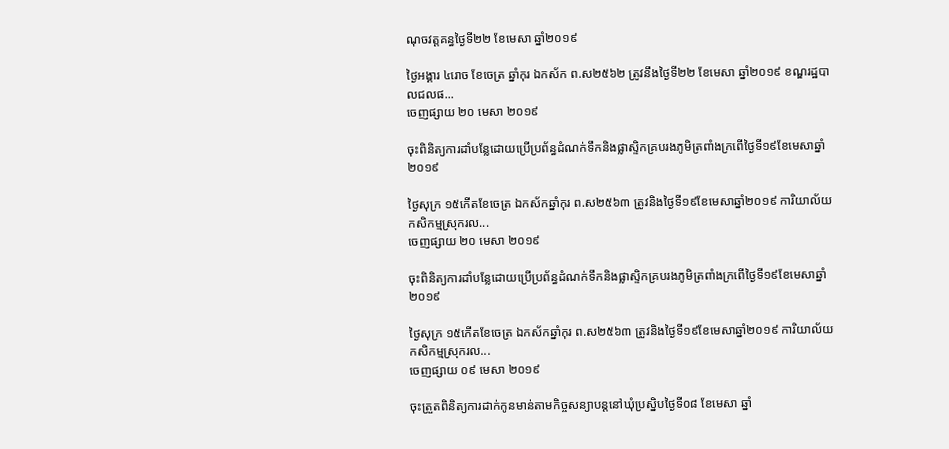ណុចវត្តគន្ធថ្ងៃទី២២ ខែមេសា ឆ្នាំ២០១៩

ថ្ងៃអង្គារ ៤រោច ខែចេត្រ ឆ្នាំកុរ ឯកស័ក ព.ស២៥៦២ ត្រូវនឹងថ្ងៃទី២២ ខែមេសា ឆ្នាំ២០១៩ ខណ្ឌរដ្ឋបាលជលផ...
ចេញផ្សាយ ២០ មេសា ២០១៩

ចុះពិនិត្យការដាំបន្លែដោយប្រើប្រព័ន្ធដំណក់ទឹកនិងផ្លាស្ទិកគ្របរងភូមិត្រពាំងក្រពើថ្ងៃទី១៩ខែមេសាឆ្នាំ២០១៩

ថ្ងៃសុក្រ ១៥កើតខែចេត្រ ឯកស័កឆ្នាំកុរ ព.ស២៥៦៣ ត្រូវនិងថ្ងៃទី១៩ខែមេសាឆ្នាំ២០១៩ ការិយាល័យកសិកម្មស្រុករល...
ចេញផ្សាយ ២០ មេសា ២០១៩

ចុះពិនិត្យការដាំបន្លែដោយប្រើប្រព័ន្ធដំណក់ទឹកនិងផ្លាស្ទិកគ្របរងភូមិត្រពាំងក្រពើថ្ងៃទី១៩ខែមេសាឆ្នាំ២០១៩

ថ្ងៃសុក្រ ១៥កើតខែចេត្រ ឯកស័កឆ្នាំកុរ ព.ស២៥៦៣ ត្រូវនិងថ្ងៃទី១៩ខែមេសាឆ្នាំ២០១៩ ការិយាល័យកសិកម្មស្រុករល...
ចេញផ្សាយ ០៩ មេសា ២០១៩

ចុះត្រួតពិនិត្យការដាក់កូនមាន់តាមកិច្ចសន្យាបន្តនៅឃុំប្រស្និបថ្ងៃទី០៨ ខែមេសា ឆ្នាំ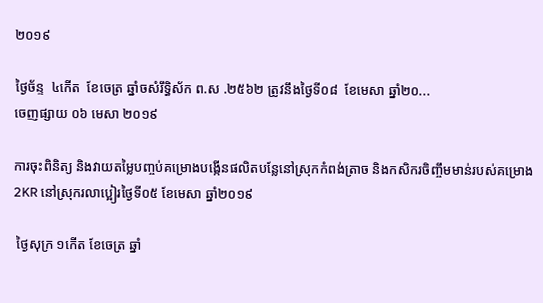២០១៩

ថ្ងៃច័ន្ទ  ៤កើត  ខែចេត្រ ឆ្នាំចសំរឹទ្ធិស័ក ព.ស .២៥៦២ ត្រូវនឹងថ្ងៃទី០៨  ខែមេសា ឆ្នាំ២០...
ចេញផ្សាយ ០៦ មេសា ២០១៩

ការចុះពិនិត្យ និងវាយតម្លៃបញ្ចប់គម្រោងបង្កើនផលិតបន្លែនៅស្រុកកំពង់ត្រាច និងកសិករចិញ្ចឹមមាន់របស់គម្រោង 2KR នៅស្រុករលាប្អៀរថ្ងៃទី០៥ ខែមេសា ឆ្នាំ២០១៩

 ថ្ងៃសុក្រ ១កើត ខែចេត្រ ឆ្នាំ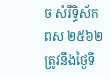ច សំរឹទ្ធិស័ក ពស ២៥៦២ ត្រូវនឹងថ្ងៃទី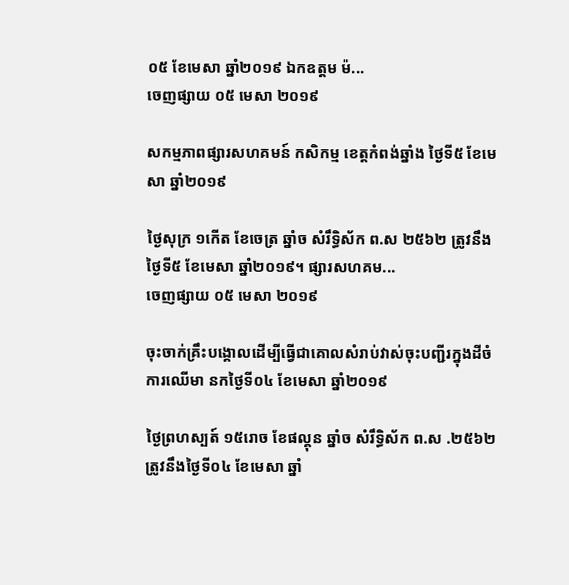០៥ ខែមេសា ឆ្នាំ២០១៩ ឯកឧត្តម ម៉...
ចេញផ្សាយ ០៥ មេសា ២០១៩

សកម្មភាពផ្សារសហគមន៍ កសិកម្ម ខេត្តកំពង់ឆ្នាំង ថ្ងៃទី៥ ខែមេសា ឆ្នាំ២០១៩

ថ្ងៃសុក្រ ១កើត ខែចេត្រ ឆ្នាំច សំរឹទ្ធិស័ក ព.ស ២៥៦២ ត្រូវនឹង ថ្ងៃទី៥ ខែមេសា ឆ្នាំ២០១៩។ ផ្សារសហគម...
ចេញផ្សាយ ០៥ មេសា ២០១៩

ចុះចាក់គ្រឹះបង្គោលដើម្បីធ្វើជាគោលសំរាប់វាស់ចុះបញ្ជីរក្នុងដីចំការឈើមា នកថ្ងៃទី០៤ ខែមេសា ឆ្នាំ២០១៩

ថ្ងៃព្រហស្បត៍ ១៥រោច ខែផល្គុន ឆ្នាំច សំរឹទ្ធិស័ក ព.ស .២៥៦២ ត្រូវនឹងថ្ងៃទី០៤ ខែមេសា ឆ្នាំ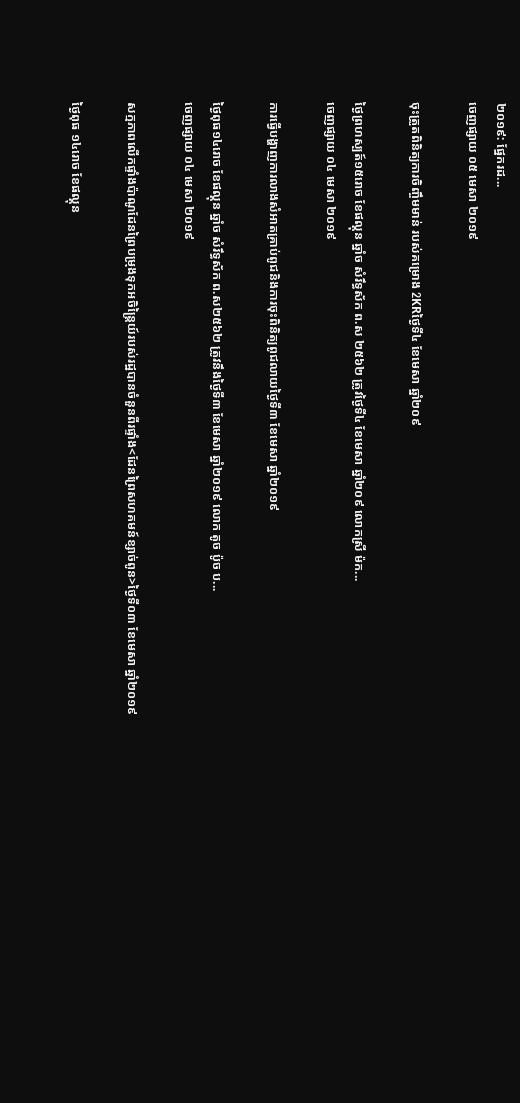២០១៩: ផ្នែករដ...
ចេញផ្សាយ ០៥ មេសា ២០១៩

ចុះត្រួតពិនិត្យការចិញ្ចឹមមាន់ របស់គម្រោង 2KRថ្ងៃទី៤ ខែមេសា ឆ្នាំ២០៩

ថ្ងៃព្រហស្បត៍១៥រោច ខែផល្គុន ឆ្នាំច សំរឹទ្ធស័ក ព.ស ២៥៦២ ត្រូវថ្ងៃទី៤ ខែមេសា ឆ្នាំ២០៩ លោកស្រី ម៉ក...
ចេញផ្សាយ ០៤ មេសា ២០១៩

ការធ្វើបង្ហាញការលាងសំអាតគ្រាប់ពូជនិងការចុះពិនិត្យពូជលាយថ្ងៃទី៣ ខែមេសា ឆ្នាំ២០១៩

ថ្ងៃពុធ១៤រោច ខែផល្គុន ឆ្នាំច សំរឹទ្ធស័ក ព.ស២៥៦២ ត្រូវនឹងថ្ងៃទី៣ ខែមេសា ឆ្នាំ២០១៩ លោក តូច ប៉ូច ប...
ចេញផ្សាយ ០៤ មេសា ២០១៩

សក្មភាពលើកផ្ទាំងប៉ាណូដែនព្រៃបម្រុងទុកអចិន្រ្តៃយ៍របស់រដ្ឋបានចំនួនពីរផ្ទាំង<ដែនព្រៃសហគមន៍ខ្សាច់ពូន>ថ្ងៃទី០៣ ខែមេសា ឆ្នាំ២០១៩

ថ្ងៃពុធ ១៤រោច ខែផល្គុន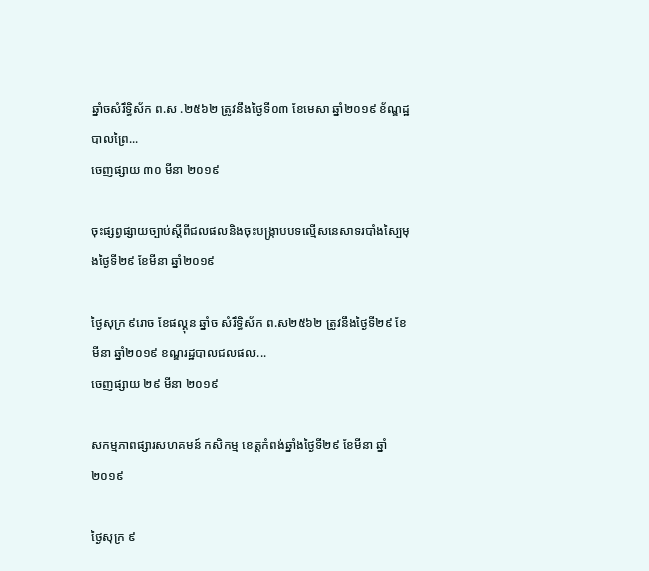ឆ្នាំចសំរឹទ្ធិស័ក ព.ស .២៥៦២ ត្រូវនឹងថ្ងៃទី០៣ ខែមេសា ឆ្នាំ២០១៩ ខ័ណ្ឌដ្ឋបាលព្រៃ...
ចេញផ្សាយ ៣០ មីនា ២០១៩

ចុះផ្សព្វផ្សាយច្បាប់ស្តីពីជលផលនិងចុះបង្ក្រាបបទល្មេីសនេសាទរបាំងស្បៃមុងថ្ងៃទី២៩ ខែមីនា ឆ្នាំ២០១៩

ថ្ងៃសុក្រ ៩រោច ខែផល្គុន ឆ្នាំច សំរឹទ្ធិស័ក ព.ស២៥៦២ ត្រូវនឹងថ្ងៃទី២៩ ខែមីនា ឆ្នាំ២០១៩ ខណ្ឌរដ្ឋបាលជលផល...
ចេញផ្សាយ ២៩ មីនា ២០១៩

សកម្មភាពផ្សារសហគមន៍ កសិកម្ម ខេត្តកំពង់ឆ្នាំងថ្ងៃទី២៩ ខែមីនា ឆ្នាំ២០១៩

ថ្ងៃសុក្រ ៩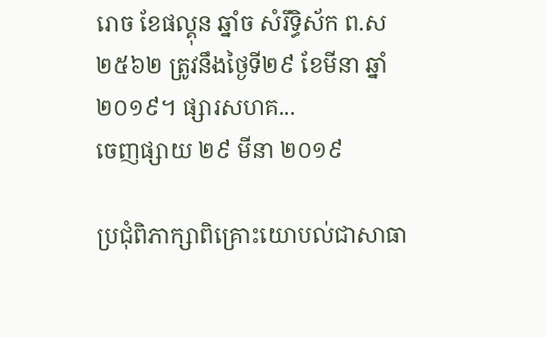រោច ខែផល្គុន ឆ្នាំច សំរឹទ្ធិស័ក ព.ស ២៥៦២ ត្រូវនឹងថ្ងៃទី២៩ ខែមីនា ឆ្នាំ២០១៩។ ផ្សារសហគ...
ចេញផ្សាយ ២៩ មីនា ២០១៩

ប្រជុំពិភាក្សាពិគ្រោះយោបល់ជាសាធា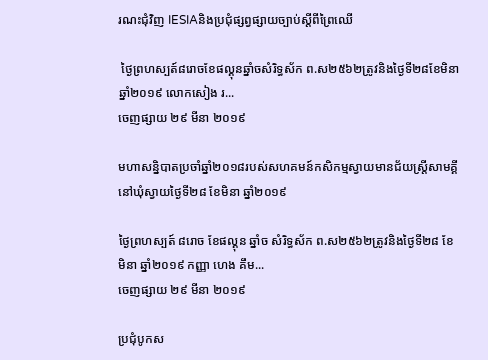រណះជុំវិញ IESIAនិងប្រជុំផ្សព្វផ្សាយច្បាប់ស្ដីពីព្រៃឈើ

 ថ្ងៃព្រហស្បត៍៨រោចខែផល្គុនឆ្នាំចសំរិទ្ធស័ក ព.ស២៥៦២ត្រូវនិងថ្ងៃទី២៨ខែមិនាឆ្នាំ២០១៩ លោកសៀង រ...
ចេញផ្សាយ ២៩ មីនា ២០១៩

មហាសន្និបាតប្រចាំឆ្នាំ២០១៨របស់សហគមន៍កសិកម្មស្វាយមានជ័យស្ត្រីសាមគ្គី នៅឃុំស្វាយថ្ងៃទី២៨ ខែមិនា ឆ្នាំ២០១៩

ថ្ងៃព្រហស្បត៍ ៨រោច ខែផល្គុន ឆ្នាំច សំរិទ្ធស័ក ព.ស២៥៦២ត្រូវនិងថ្ងៃទី២៨ ខែមិនា ឆ្នាំ២០១៩ កញ្ញា ហេង គឹម...
ចេញផ្សាយ ២៩ មីនា ២០១៩

ប្រជុំបូកស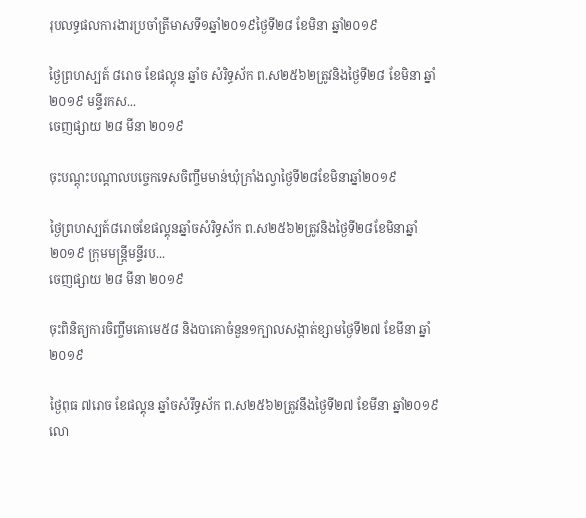រុបលទ្ធផលការងារប្រចាំត្រីមាសទី១ឆ្នាំ២០១៩ថ្ងៃទី២៨ ខែមិនា ឆ្នាំ២០១៩

ថ្ងៃព្រហស្បត៍ ៨រោច ខែផល្គុន ឆ្នាំច សំរិទ្ធស័ក ព.ស២៥៦២ត្រូវនិងថ្ងៃទី២៨ ខែមិនា ឆ្នាំ២០១៩ មន្ទីរកស...
ចេញផ្សាយ ២៨ មីនា ២០១៩

ចុះបណ្ដុះបណ្ដាលបច្ចេកទេសចិញ្ចឹមមាន់ឃុំក្រាំងល្វាថ្ងៃទី២៨ខែមិនាឆ្នាំ២០១៩

ថ្ងៃព្រហស្បត៍៨រោចខែផល្គុនឆ្នាំចសំរិទ្ធស័ក ព.ស២៥៦២ត្រូវនិងថ្ងៃទី២៨ខែមិនាឆ្នាំ២០១៩ ក្រុមមន្ត្រីមន្ទីរប...
ចេញផ្សាយ ២៨ មីនា ២០១៩

ចុះពិនិត្យការចិញ្ចឹមគោមេ៥៨ និងបាគោចំនួន១ក្បាលសង្កាត់ខ្សាមថ្ងៃទី២៧ ខែមីនា ឆ្នាំ២០១៩

ថ្ងៃពុធ ៧រោច ខែផល្គុន ឆ្នាំចសំរឹទ្ធស័ក ព.ស២៥៦២ត្រូវនឹងថ្ងៃទី២៧ ខែមីនា ឆ្នាំ២០១៩ លោ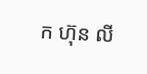ក ហ៊ុន លី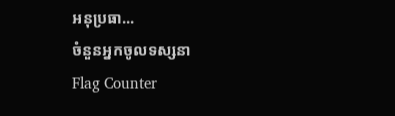អនុប្រធា...
ចំនួនអ្នកចូលទស្សនា
Flag Counter